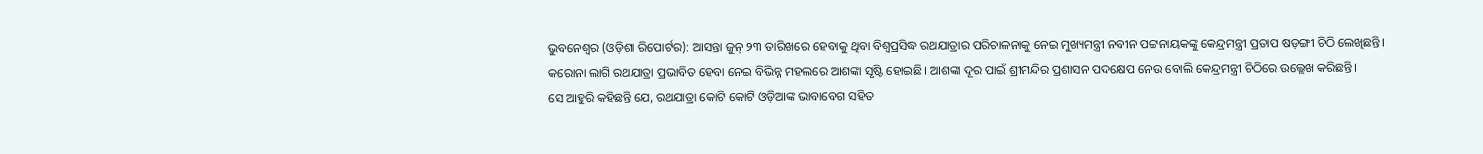ଭୁବନେଶ୍ୱର (ଓଡ଼ିଶା ରିପୋର୍ଟର): ଆସନ୍ତା ଜୁନ୍ ୨୩ ତାରିଖରେ ହେବାକୁ ଥିବା ବିଶ୍ୱପ୍ରସିଦ୍ଧ ରଥଯାତ୍ରାର ପରିଚାଳନାକୁ ନେଇ ମୁଖ୍ୟମନ୍ତ୍ରୀ ନବୀନ ପଟ୍ଟନାୟକଙ୍କୁ କେନ୍ଦ୍ରମନ୍ତ୍ରୀ ପ୍ରତାପ ଷଡ଼ଙ୍ଗୀ ଚିଠି ଲେଖିଛନ୍ତି।
କରୋନା ଲାଗି ରଥଯାତ୍ରା ପ୍ରଭାବିତ ହେବା ନେଇ ବିଭିନ୍ନ ମହଲରେ ଆଶଙ୍କା ସୃଷ୍ଟି ହୋଇଛି। ଆଶଙ୍କା ଦୂର ପାଇଁ ଶ୍ରୀମନ୍ଦିର ପ୍ରଶାସନ ପଦକ୍ଷେପ ନେଉ ବୋଲି କେନ୍ଦ୍ରମନ୍ତ୍ରୀ ଚିଠିରେ ଉଲ୍ଲେଖ କରିଛନ୍ତି।
ସେ ଆହୁରି କହିଛନ୍ତି ଯେ, ରଥଯାତ୍ରା କୋଟି କୋଟି ଓଡ଼ିଆଙ୍କ ଭାବାବେଗ ସହିତ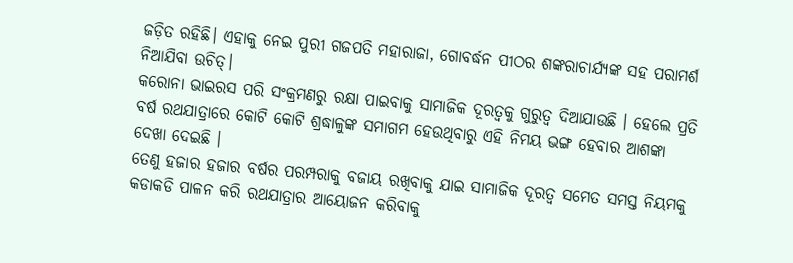ଜଡ଼ିତ ରହିଛି। ଏହାକୁ ନେଇ ପୁରୀ ଗଜପତି ମହାରାଜା, ଗୋବର୍ଦ୍ଧନ ପୀଠର ଶଙ୍କରାଚାର୍ଯ୍ୟଙ୍କ ସହ ପରାମର୍ଶ ନିଆଯିବା ଉଚିତ୍।
କରୋନା ଭାଇରସ ପରି ସଂକ୍ରମଣରୁ ରକ୍ଷା ପାଇବାକୁ ସାମାଜିକ ଦୂରତ୍ୱକୁ ଗୁରୁତ୍ୱ ଦିଆଯାଉଛି । ହେଲେ ପ୍ରତି ବର୍ଷ ରଥଯାତ୍ରାରେ କୋଟି କୋଟି ଶ୍ରଦ୍ଧାଳୁଙ୍କ ସମାଗମ ହେଉଥିବାରୁ ଏହି ନିମୟ ଭଙ୍ଗ ହେବାର ଆଶଙ୍କା ଦେଖା ଦେଇଛି ।
ତେଣୁ ହଜାର ହଜାର ବର୍ଷର ପରମ୍ପରାକୁ ବଜାୟ ରଖିବାକୁ ଯାଇ ସାମାଜିକ ଦୂରତ୍ୱ ସମେତ ସମସ୍ତ ନିୟମକୁ କଡାକଡି ପାଳନ କରି ରଥଯାତ୍ରାର ଆୟୋଜନ କରିବାକୁ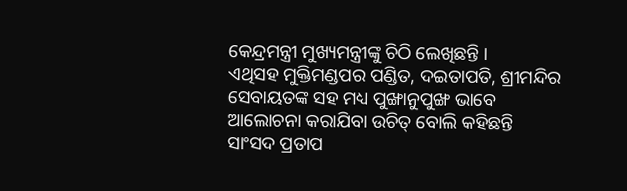କେନ୍ଦ୍ରମନ୍ତ୍ରୀ ମୁଖ୍ୟମନ୍ତ୍ରୀଙ୍କୁ ଚିଠି ଲେଖିଛନ୍ତି ।
ଏଥିସହ ମୁକ୍ତିମଣ୍ଡପର ପଣ୍ଡିତ, ଦଇତାପତି, ଶ୍ରୀମନ୍ଦିର ସେବାୟତଙ୍କ ସହ ମଧ୍ୟ ପୁଙ୍ଖାନୁପୁଙ୍ଖ ଭାବେ ଆଲୋଚନା କରାଯିବା ଉଚିତ୍ ବୋଲି କହିଛନ୍ତି ସାଂସଦ ପ୍ରତାପ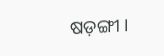ଷଡ଼ଙ୍ଗୀ ।